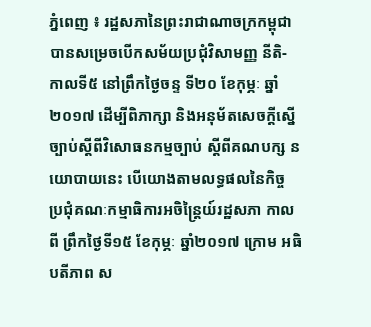ភ្នំពេញ ៖ រដ្ឋសភានៃព្រះរាជាណាចក្រកម្ពុជា បានសម្រេចបើកសម័យប្រជុំវិសាមញ្ញ នីតិ- កាលទី៥ នៅព្រឹកថ្ងៃចន្ទ ទី២០ ខែកុម្ភៈ ឆ្នាំ ២០១៧ ដើម្បីពិភាក្សា និងអនុម័តសេចក្តីស្នើ ច្បាប់ស្តីពីវិសោធនកម្មច្បាប់ ស្តីពីគណបក្ស នយោបាយនេះ បើយោងតាមលទ្ធផលនៃកិច្ច ប្រជុំគណៈកម្មាធិការអចិន្ត្រៃយ៍រដ្ឋសភា កាលពី ព្រឹកថ្ងៃទី១៥ ខែកុម្ភៈ ឆ្នាំ២០១៧ ក្រោម អធិបតីភាព ស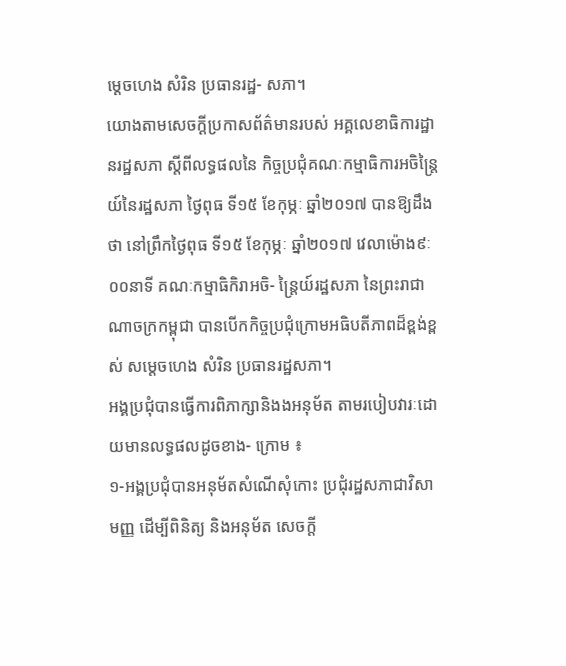ម្តេចហេង សំរិន ប្រធានរដ្ឋ- សភា។
យោងតាមសេចក្តីប្រកាសព័ត៌មានរបស់ អគ្គលេខាធិការដ្ឋានរដ្ឋសភា ស្តីពីលទ្ធផលនៃ កិច្ចប្រជុំគណៈកម្មាធិការអចិន្ត្រៃយ៍នៃរដ្ឋសភា ថ្ងៃពុធ ទី១៥ ខែកុម្ភៈ ឆ្នាំ២០១៧ បានឱ្យដឹង ថា នៅព្រឹកថ្ងៃពុធ ទី១៥ ខែកុម្ភៈ ឆ្នាំ២០១៧ វេលាម៉ោង៩ៈ០០នាទី គណៈកម្មាធិកិរាអចិ- ន្ត្រៃយ៍រដ្ឋសភា នៃព្រះរាជាណាចក្រកម្ពុជា បានបើកកិច្ចប្រជុំក្រោមអធិបតីភាពដ៏ខ្ពង់ខ្ពស់ សម្តេចហេង សំរិន ប្រធានរដ្ឋសភា។
អង្គប្រជុំបានធ្វើការពិភាក្សានិងងអនុម័ត តាមរបៀបវារៈដោយមានលទ្ធផលដូចខាង- ក្រោម ៖
១-អង្គប្រជុំបានអនុម័តសំណើសុំកោះ ប្រជុំរដ្ឋសភាជាវិសាមញ្ញ ដើម្បីពិនិត្យ និងអនុម័ត សេចក្តី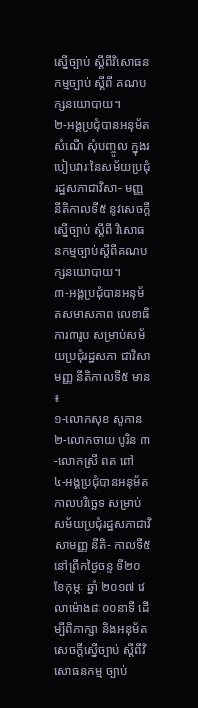ស្នើច្បាប់ ស្តីពីវិសោធនកម្មច្បាប់ ស្តីពី គណបក្សនយោបាយ។
២-អង្គប្រជុំបានអនុម័តសំណើ សុំបញ្ចូល ក្នុងរបៀបវារៈនៃសម័យប្រជុំរដ្ឋសភាជាវិសា- មញ្ញ នីតិកាលទី៥ នូវសេចក្តីស្នើច្បាប់ ស្តីពី វិសោធនកម្មច្បាប់ស្តីពីគណបក្សនយោបាយ។
៣-អង្គប្រជុំបានអនុម័តសមាសភាព លេខាធិការ៣រូប សម្រាប់សម័យប្រជុំរដ្ឋសភា ជាវិសាមញ្ញ នីតិកាលទី៥ មាន ៖
១-លោកសុខ សូកាន ២-លោកចាយ បូរិន ៣-លោកស្រី ពត ពៅ
៤-អង្គប្រជុំបានអនុម័តកាលបរិច្ឆេទ សម្រាប់សម័យប្រជុំរដ្ឋសភាជាវិសាមញ្ញ នីតិ- កាលទី៥ នៅព្រឹកថ្ងៃចន្ទ ទី២០ ខែកុម្ភៈ ឆ្នាំ ២០១៧ វេលាម៉ោង៨ៈ០០នាទី ដើម្បីពិភាក្សា និងអនុម័តសេចក្តីស្នើច្បាប់ ស្តីពីវិសោធនកម្ម ច្បាប់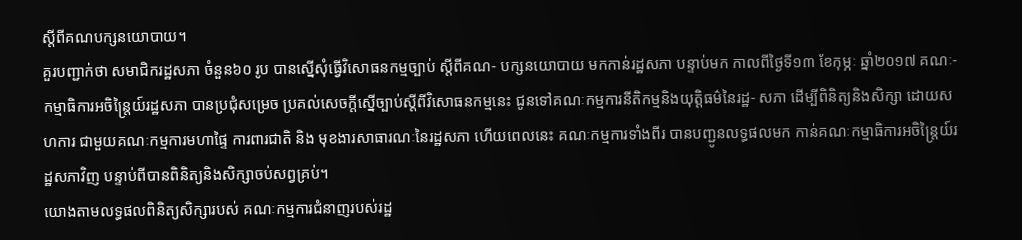ស្តីពីគណបក្សនយោបាយ។
គួរបញ្ជាក់ថា សមាជិករដ្ឋសភា ចំនួន៦០ រូប បានស្នើសុំធ្វើវិសោធនកម្មច្បាប់ ស្តីពីគណ- បក្សនយោបាយ មកកាន់រដ្ឋសភា បន្ទាប់មក កាលពីថ្ងៃទី១៣ ខែកុម្ភៈ ឆ្នាំ២០១៧ គណៈ- កម្មាធិការអចិន្ត្រៃយ៍រដ្ឋសភា បានប្រជុំសម្រេច ប្រគល់សេចក្តីស្នើច្បាប់ស្តីពីវិសោធនកម្មនេះ ជូនទៅគណៈកម្មការនីតិកម្មនិងយុត្តិធម៌នៃរដ្ឋ- សភា ដើម្បីពិនិត្យនិងសិក្សា ដោយសហការ ជាមួយគណៈកម្មការមហាផ្ទៃ ការពារជាតិ និង មុខងារសាធារណៈនៃរដ្ឋសភា ហើយពេលនេះ គណៈកម្មការទាំងពីរ បានបញ្ជូនលទ្ធផលមក កាន់គណៈកម្មាធិការអចិន្ត្រៃយ៍រដ្ឋសភាវិញ បន្ទាប់ពីបានពិនិត្យនិងសិក្សាចប់សព្វគ្រប់។
យោងតាមលទ្ធផលពិនិត្យសិក្សារបស់ គណៈកម្មការជំនាញរបស់រដ្ឋ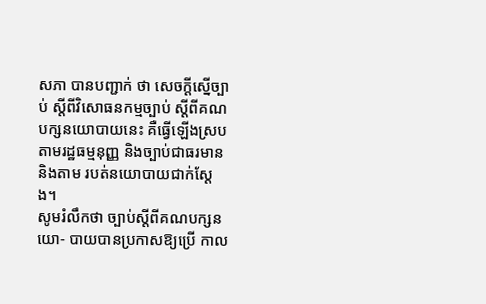សភា បានបញ្ជាក់ ថា សេចក្តីស្នើច្បាប់ ស្តីពីវិសោធនកម្មច្បាប់ ស្តីពីគណបក្សនយោបាយនេះ គឺធ្វើឡើងស្រប តាមរដ្ឋធម្មនុញ្ញ និងច្បាប់ជាធរមាន និងតាម របត់នយោបាយជាក់ស្តែង។
សូមរំលឹកថា ច្បាប់ស្តីពីគណបក្សនយោ- បាយបានប្រកាសឱ្យប្រើ កាល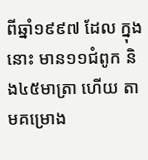ពីឆ្នាំ១៩៩៧ ដែល ក្នុងនោះ មាន១១ជំពូក និង៤៥មាត្រា ហើយ តាមគម្រោង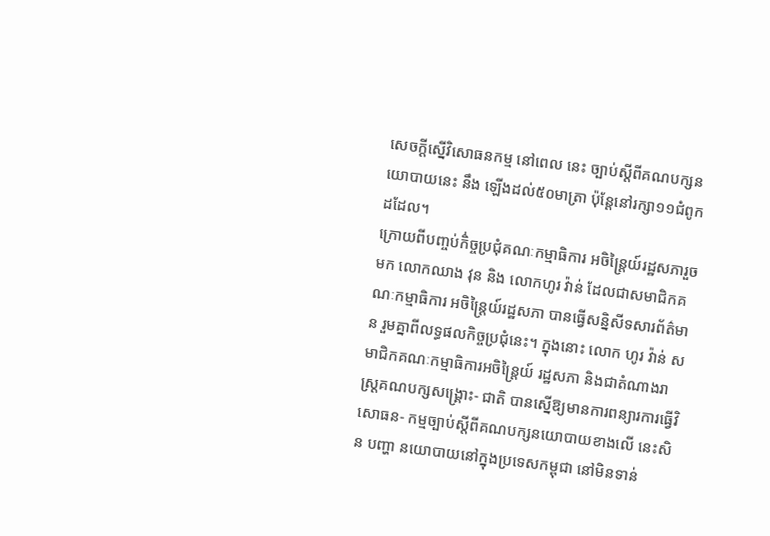សេចក្តីស្នើវិសោធនកម្ម នៅពេល នេះ ច្បាប់ស្តីពីគណបក្សនយោបាយនេះ នឹង ឡើងដល់៥០មាត្រា ប៉ុន្តែនៅរក្សា១១ជំពូក ដដែល។
ក្រោយពីបញ្ចប់កិ់ច្ចប្រជុំគណៈកម្មាធិការ អចិន្ត្រៃយ៍រដ្ឋសភារួចមក លោកឈាង វុន និង លោកហូរ វ៉ាន់ ដែលជាសមាជិកគណៈកម្មាធិការ អចិន្ត្រៃយ៍រដ្ឋសភា បានធ្វើសន្និសីទសារព័ត៌មាន រួមគ្នាពីលទ្ធផលកិច្ចប្រជុំនេះ។ ក្នុងនោះ លោក ហូរ វ៉ាន់ សមាជិកគណៈកម្មាធិការអចិន្ត្រៃយ៍ រដ្ឋសភា និងជាតំណាងរាស្ត្រគណបក្សសង្គ្រោះ- ជាតិ បានស្នើឱ្យមានការពន្យារការធ្វើវិសោធន- កម្មច្បាប់ស្តីពីគណបក្សនយោបាយខាងលើ នេះសិន បញ្ហា នយោបាយនៅក្នុងប្រទេសកម្ពុជា នៅមិនទាន់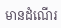មានដំណើរ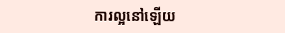ការល្អនៅឡើយ